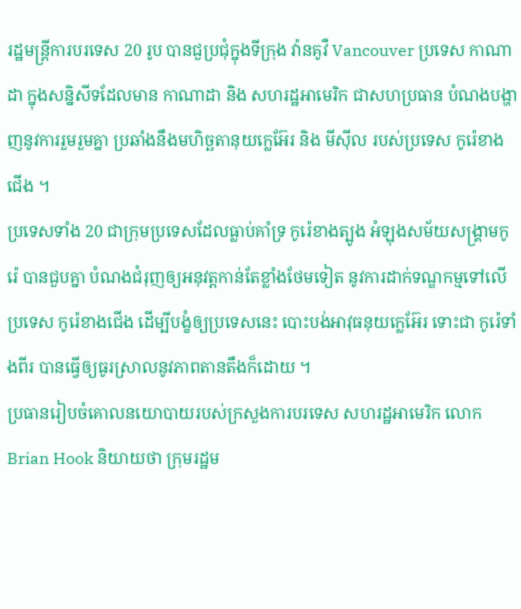រដ្ឋមន្ត្រីការបរទេស 20 រូប បានជួប្រជុំក្នុងទីក្រុង វ៉ានគូវឺ Vancouver ប្រទេស កាណាដា ក្នុងសន្និសីទដែលមាន កាណាដា និង សហរដ្ឋអាមេរិក ជាសហប្រធាន បំណងបង្ហាញនូវការរួមរួមគ្នា ប្រឆាំងនឹងមហិច្ឆតានុយក្លេអ៊ែរ និង មីស៊ីល របស់ប្រទេស កូរ៉េខាងជើង ។
ប្រទេសទាំង 20 ជាក្រុមប្រទេសដែលធ្លាប់គាំទ្រ កូរ៉េខាងត្បូង អំឡុងសម័យសង្គ្រាមកូរ៉េ បានជួបគ្នា បំណងជំរុញឲ្យអនុវត្តកាន់តែខ្លាំងថែមទៀត នូវការដាក់ទណ្ឌកម្មទៅលើប្រទេស កូរ៉េខាងជើង ដើម្បីបង្ខំឲ្យប្រទេសនេះ បោះបង់អាវុធនុយក្លេអ៊ែរ ទោះជា កូរ៉េទាំងពីរ បានធ្វើឲ្យធូរស្រាលនូវភាពតានតឹងក៏ដោយ ។
ប្រធានរៀបចំគោលនយោបាយរបស់ក្រសួងការបរទេស សហរដ្ឋអាមេរិក លោក Brian Hook និយាយថា ក្រុមរដ្ឋម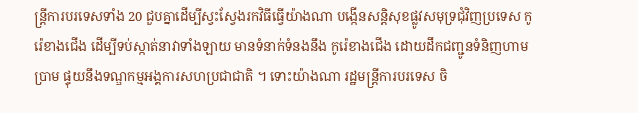ន្ត្រីការបរទេសទាំង 20 ជួបគ្នាដើម្បីស្វះស្វែងរកវិធីធ្វើយ៉ាងណា បង្កើនសន្តិសុខផ្លូវសមុទ្រជុំវិញប្រទេស កូរ៉េខាងជើង ដើម្បីទប់ស្កាត់នាវាទាំងឡាយ មានទំនាក់ទំនងនឹង កូរ៉េខាងជើង ដោយដឹកជញ្ជូនទំនិញហាមប្រាម ផ្ទុយនឹងទណ្ឌកម្មអង្គការសហប្រជាជាតិ ។ ទោះយ៉ាងណា រដ្ឋមន្ត្រីការបរទេស ចិ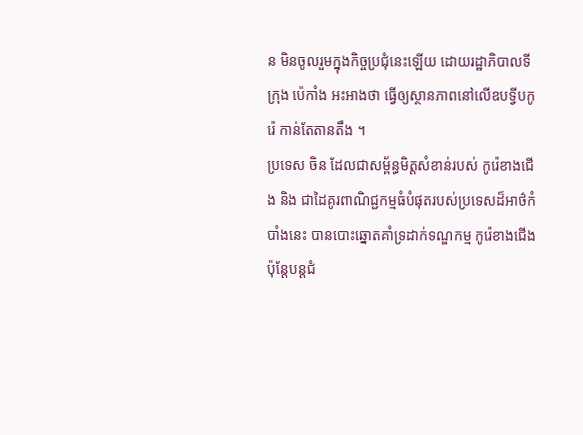ន មិនចូលរួមក្នុងកិច្ចប្រជុំនេះឡើយ ដោយរដ្ឋាភិបាលទីក្រុង ប៉េកាំង អះអាងថា ធ្វើឲ្យស្ថានភាពនៅលើឧបទ្វីបកូរ៉េ កាន់តែតានតឹង ។
ប្រទេស ចិន ដែលជាសម្ព័ន្ធមិត្តសំខាន់របស់ កូរ៉េខាងជើង និង ជាដៃគូរពាណិជ្ជកម្មធំបំផុតរបស់ប្រទេសដ៏អាថ៌កំបាំងនេះ បានបោះឆ្នោតគាំទ្រដាក់ទណ្ឌកម្ម កូរ៉េខាងជើង ប៉ុន្តែបន្តជំ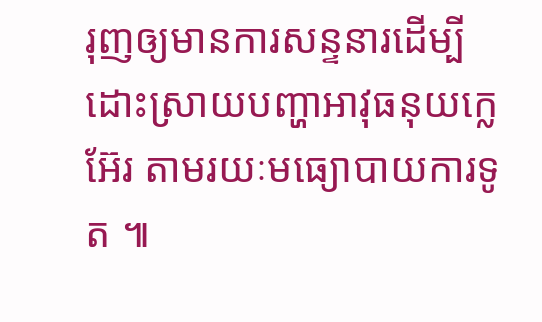រុញឲ្យមានការសន្ទនារដើម្បីដោះស្រាយបញ្ហាអាវុធនុយក្លេអ៊ែរ តាមរយៈមធ្យោបាយការទូត ៕